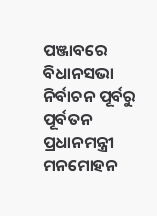ପଞ୍ଜାବରେ ବିଧାନସଭା ନିର୍ବାଚନ ପୂର୍ବରୁ ପୂର୍ବତନ ପ୍ରଧାନମନ୍ତ୍ରୀ ମନମୋହନ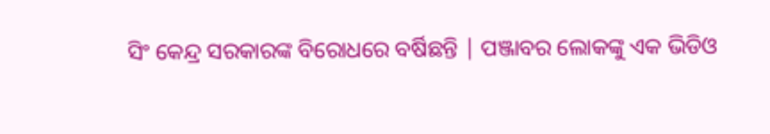ସିଂ କେନ୍ଦ୍ର ସରକାରଙ୍କ ବିରୋଧରେ ବର୍ଷିଛନ୍ତି | ପଞ୍ଜାବର ଲୋକଙ୍କୁ ଏକ ଭିଡିଓ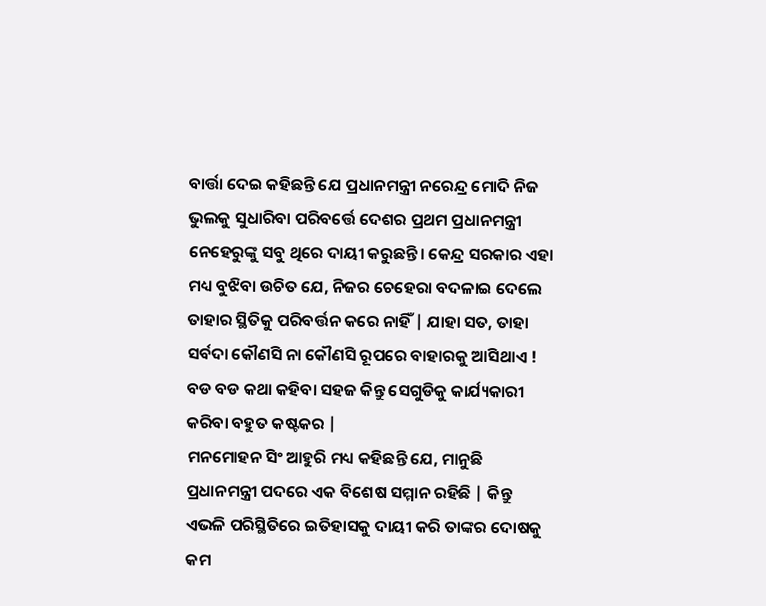ବାର୍ତ୍ତା ଦେଇ କହିଛନ୍ତି ଯେ ପ୍ରଧାନମନ୍ତ୍ରୀ ନରେନ୍ଦ୍ର ମୋଦି ନିଜ ଭୁଲକୁ ସୁଧାରିବା ପରିବର୍ତ୍ତେ ଦେଶର ପ୍ରଥମ ପ୍ରଧାନମନ୍ତ୍ରୀ ନେହେରୁଙ୍କୁ ସବୁ ଥିରେ ଦାୟୀ କରୁଛନ୍ତି। କେନ୍ଦ୍ର ସରକାର ଏହା ମଧ୍ୟ ବୁଝିବା ଉଚିତ ଯେ, ନିଜର ଚେହେରା ବଦଳାଇ ଦେଲେ ତାହାର ସ୍ଥିତିକୁ ପରିବର୍ତ୍ତନ କରେ ନାହିଁ | ଯାହା ସତ, ତାହା ସର୍ବଦା କୌଣସି ନା କୌଣସି ରୂପରେ ବାହାରକୁ ଆସିଥାଏ ! ବଡ ବଡ କଥା କହିବା ସହଜ କିନ୍ତୁ ସେଗୁଡିକୁ କାର୍ଯ୍ୟକାରୀ କରିବା ବହୁତ କଷ୍ଟକର |
ମନମୋହନ ସିଂ ଆହୁରି ମଧ୍ୟ କହିଛନ୍ତି ଯେ, ମାନୁଛି ପ୍ରଧାନମନ୍ତ୍ରୀ ପଦରେ ଏକ ବିଶେଷ ସମ୍ମାନ ରହିଛି | କିନ୍ତୁ ଏଭଳି ପରିସ୍ଥିତିରେ ଇତିହାସକୁ ଦାୟୀ କରି ତାଙ୍କର ଦୋଷକୁ କମ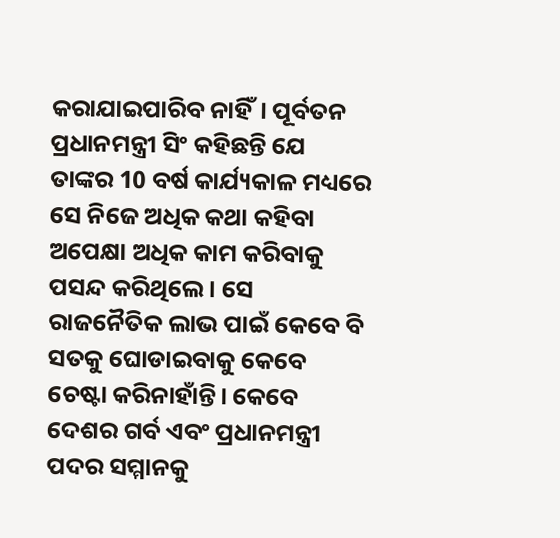କରାଯାଇପାରିବ ନାହିଁ। ପୂର୍ବତନ ପ୍ରଧାନମନ୍ତ୍ରୀ ସିଂ କହିଛନ୍ତି ଯେ ତାଙ୍କର 10 ବର୍ଷ କାର୍ଯ୍ୟକାଳ ମଧ୍ୟରେ ସେ ନିଜେ ଅଧିକ କଥା କହିବା ଅପେକ୍ଷା ଅଧିକ କାମ କରିବାକୁ ପସନ୍ଦ କରିଥିଲେ। ସେ ରାଜନୈତିକ ଲାଭ ପାଇଁ କେବେ ବି ସତକୁ ଘୋଡାଇବାକୁ କେବେ ଚେଷ୍ଟା କରିନାହାଁନ୍ତି। କେବେ ଦେଶର ଗର୍ବ ଏବଂ ପ୍ରଧାନମନ୍ତ୍ରୀ ପଦର ସମ୍ମାନକୁ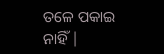ତଳେ ପକାଇ ନାହିଁ |